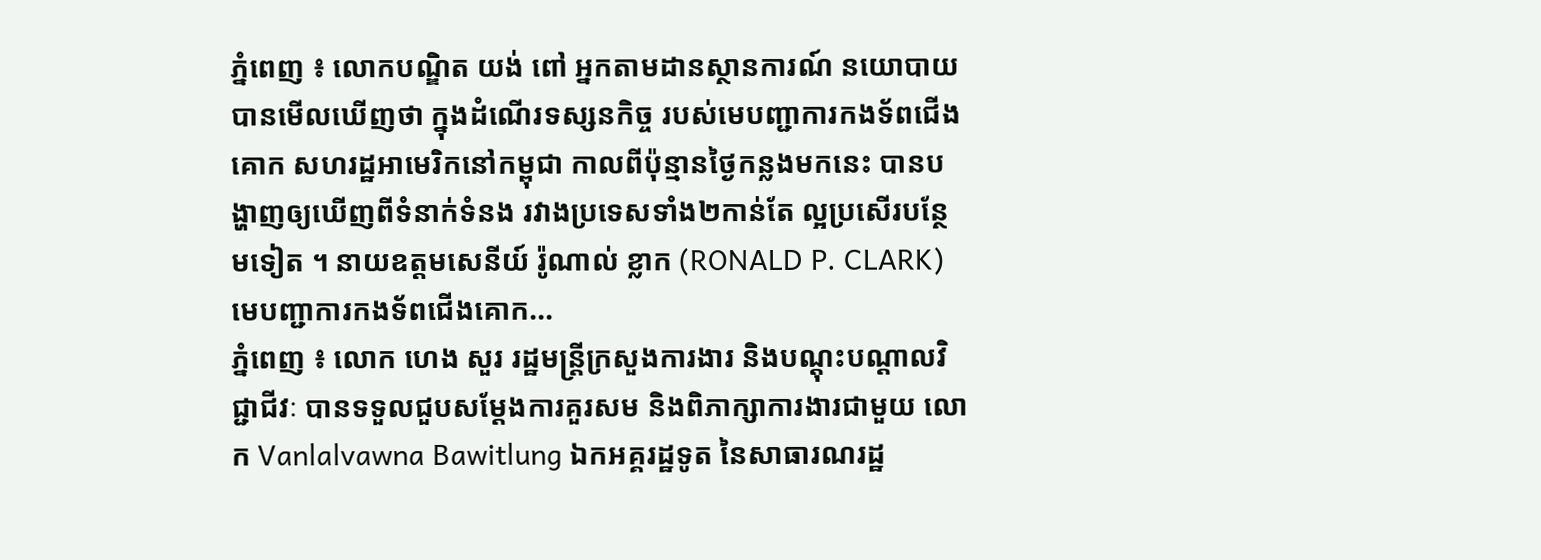ភ្នំពេញ ៖ លោកបណ្ឌិត យង់ ពៅ អ្នកតាមដានស្ថានការណ៍ នយោបាយបានមើលឃើញថា ក្នុងដំណើរទស្សនកិច្ច របស់មេបញ្ជាការកងទ័ពជើងគោក សហរដ្ឋអាមេរិកនៅកម្ពុជា កាលពីប៉ុន្មានថ្ងៃកន្លងមកនេះ បានបង្ហាញឲ្យឃើញពីទំនាក់ទំនង រវាងប្រទេសទាំង២កាន់តែ ល្អប្រសើរបន្ថែមទៀត ។ នាយឧត្តមសេនីយ៍ រ៉ូណាល់ ខ្លាក (RONALD P. CLARK) មេបញ្ជាការកងទ័ពជើងគោក...
ភ្នំពេញ ៖ លោក ហេង សួរ រដ្ឋមន្ត្រីក្រសួងការងារ និងបណ្តុះបណ្តាលវិជ្ជាជីវៈ បានទទួលជួបសម្តែងការគួរសម និងពិភាក្សាការងារជាមួយ លោក Vanlalvawna Bawitlung ឯកអគ្គរដ្ឋទូត នៃសាធារណរដ្ឋ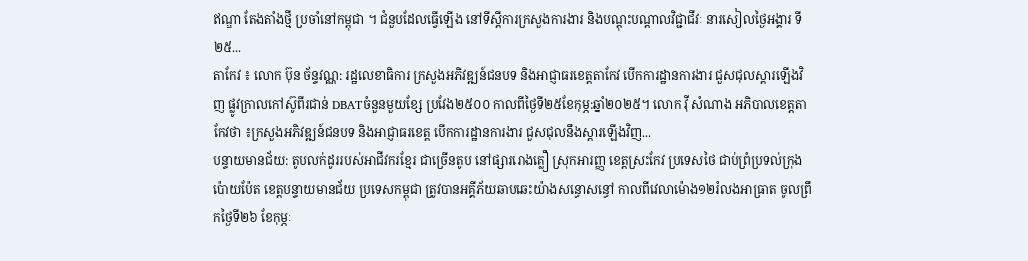ឥណ្ឌា តែងតាំងថ្មី ប្រចាំនៅកម្ពុជា ។ ជំនួបដែលធ្វើឡើង នៅទីស្តីការក្រសួងការងារ និងបណ្តុះបណ្តាលវិជ្ជាជីវៈ នារសៀលថ្ងៃអង្គារ ទី២៥...
តាកែវ ៖ លោក ប៊ុន ច័ន្ទវណ្ណ: រដ្ឋលេខាធិការ ក្រសួងអភិវឌ្ឍន៍ជនបទ និងអាជ្ញាធរខេត្តតាកែវ បើកការដ្ឋានការងារ ជួសជុលស្តារឡើងវិញ ផ្លូវក្រាលកៅស៊ូពីរជាន់ DBATចំនួនមួយខ្សែ ប្រវែង២៥០០ កាលពីថ្ងៃទី២៥ខែកុម្ភ:ឆ្នាំ២០២៥។ លោក វ៉ី សំណាង អភិបាលខេត្តតាកែវថា ៖ក្រសួងអភិវឌ្ឍន៍ជនបទ និងអាជ្ញាធរខេត្ត បើកការដ្ឋានការងារ ជួសជុលនឹងស្តារឡើងវិញ...
បន្ទាយមានជ័យ: តូបលក់ដូររបស់អាជីវករខ្មែរ ជាច្រើនតូប នៅផ្សាររោងគ្លឿ ស្រុកអារញ្ញ ខេត្តស្រះកែវ ប្រទេសថៃ ជាប់ព្រំប្រទល់ក្រុងប៉ោយប៉ែត ខេត្តបន្ទាយមានជ័យ ប្រទេសកម្ពុជា ត្រូវបានអគ្គីភ័យឆាបឆេះយ៉ាងសន្ធោសន្ធៅ កាលពីវេលាម៉ោង១២រំលងអាធ្រាត ចូលព្រឹកថ្ងៃទី២៦ ខែកុម្ភៈ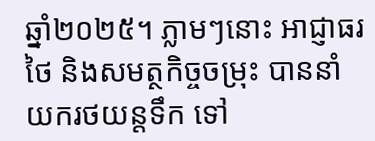ឆ្នាំ២០២៥។ ភ្លាមៗនោះ អាជ្ញាធរថៃ និងសមត្ថកិច្ចចម្រុះ បាននាំយករថយន្តទឹក ទៅ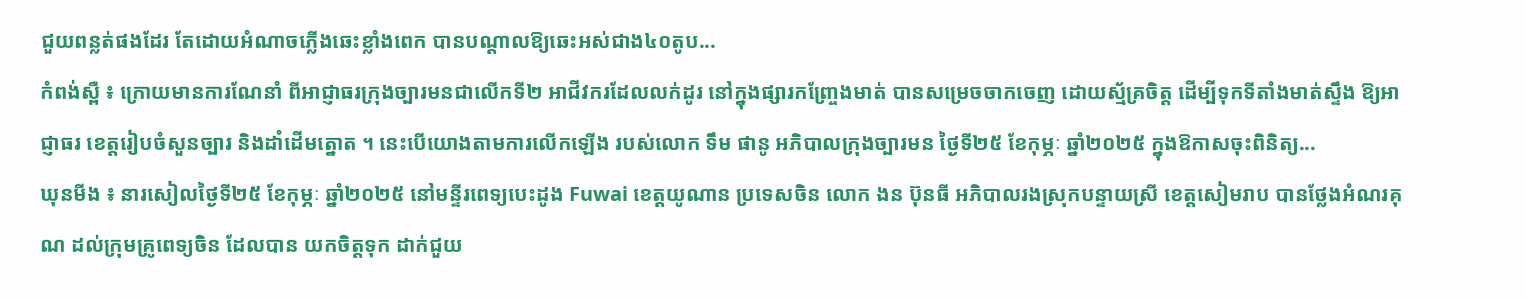ជួយពន្លត់ផងដែរ តែដោយអំណាចភ្លើងឆេះខ្លាំងពេក បានបណ្ដាលឱ្យឆេះអស់ជាង៤០តូប...
កំពង់ស្ពឺ ៖ ក្រោយមានការណែនាំ ពីអាជ្ញាធរក្រុងច្បារមនជាលើកទី២ អាជីវករដែលលក់ដូរ នៅក្នុងផ្សារកញ្ច្រែងមាត់ បានសម្រេចចាកចេញ ដោយស្ម័គ្រចិត្ត ដើម្បីទុកទីតាំងមាត់ស្ទឹង ឱ្យអាជ្ញាធរ ខេត្តរៀបចំសួនច្បារ និងដាំដើមត្នោត ។ នេះបើយោងតាមការលើកឡើង របស់លោក ទឹម ផានូ អភិបាលក្រុងច្បារមន ថ្ងៃទី២៥ ខែកុម្ភៈ ឆ្នាំ២០២៥ ក្នុងឱកាសចុះពិនិត្យ...
ឃុនមីង ៖ នារសៀលថ្ងៃទី២៥ ខែកុម្ភៈ ឆ្នាំ២០២៥ នៅមន្ទីរពេទ្យបេះដូង Fuwai ខេត្តយូណាន ប្រទេសចិន លោក ងន ប៊ុនធី អភិបាលរងស្រុកបន្ទាយស្រី ខេត្តសៀមរាប បានថ្លែងអំណរគុណ ដល់ក្រុមគ្រូពេទ្យចិន ដែលបាន យកចិត្តទុក ដាក់ជួយ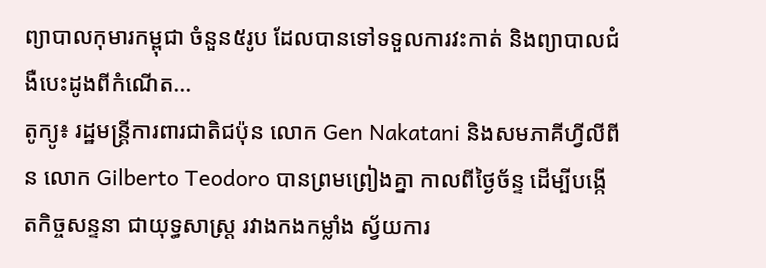ព្យាបាលកុមារកម្ពុជា ចំនួន៥រូប ដែលបានទៅទទួលការវះកាត់ និងព្យាបាលជំងឺបេះដូងពីកំណើត...
តូក្យូ៖ រដ្ឋមន្ត្រីការពារជាតិជប៉ុន លោក Gen Nakatani និងសមភាគីហ្វីលីពីន លោក Gilberto Teodoro បានព្រមព្រៀងគ្នា កាលពីថ្ងៃច័ន្ទ ដើម្បីបង្កើតកិច្ចសន្ទនា ជាយុទ្ធសាស្ត្រ រវាងកងកម្លាំង ស្វ័យការ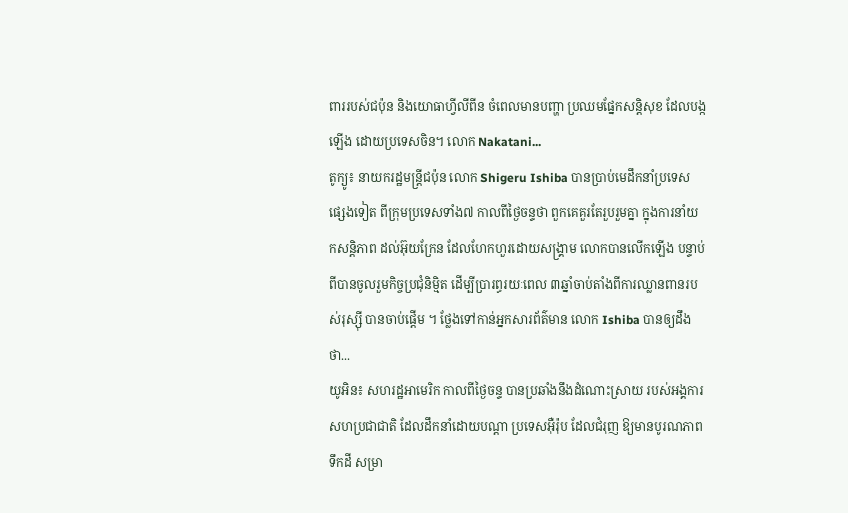ពាររបស់ជប៉ុន និងយោធាហ្វីលីពីន ចំពេលមានបញ្ហា ប្រឈមផ្នែកសន្តិសុខ ដែលបង្កឡើង ដោយប្រទេសចិន។ លោក Nakatani...
តូក្យូ៖ នាយករដ្ឋមន្ត្រីជប៉ុន លោក Shigeru Ishiba បានប្រាប់មេដឹកនាំប្រទេសផ្សេងទៀត ពីក្រុមប្រទេសទាំង៧ កាលពីថ្ងៃចន្ទថា ពួកគេគួរតែរួបរួមគ្នា ក្នុងការនាំយកសន្តិភាព ដល់អ៊ុយក្រែន ដែលហែកហួរដោយសង្រ្គាម លោកបានលើកឡើង បន្ទាប់ពីបានចូលរួមកិច្ចប្រជុំនិម្មិត ដើម្បីប្រារព្ធរយៈពេល ៣ឆ្នាំចាប់តាំងពីការឈ្លានពានរបស់រុស្ស៊ី បានចាប់ផ្តើម ។ ថ្លែងទៅកាន់អ្នកសារព័ត៌មាន លោក Ishiba បានឲ្យដឹងថា...
យូអិន៖ សហរដ្ឋអាមេរិក កាលពីថ្ងៃចន្ទ បានប្រឆាំងនឹងដំណោះស្រាយ របស់អង្គការសហប្រជាជាតិ ដែលដឹកនាំដោយបណ្តា ប្រទេសអ៊ឺរ៉ុប ដែលជំរុញ ឱ្យមានបូរណភាពទឹកដី សម្រា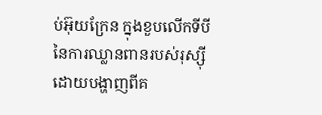ប់អ៊ុយក្រែន ក្នុងខួបលើកទីបី នៃការឈ្លានពានរបស់រុស្ស៊ី ដោយបង្ហាញពីគ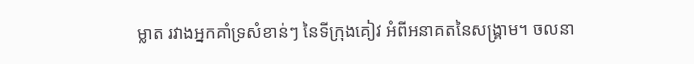ម្លាត រវាងអ្នកគាំទ្រសំខាន់ៗ នៃទីក្រុងគៀវ អំពីអនាគតនៃសង្រ្គាម។ ចលនា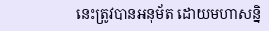នេះត្រូវបានអនុម័ត ដោយមហាសន្និ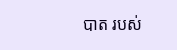បាត របស់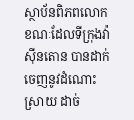ស្ថាប័នពិភពលោក ខណៈដែលទីក្រុងវ៉ាស៊ីនតោន បានដាក់ចេញនូវដំណោះស្រាយ ដាច់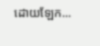ដោយឡែក...